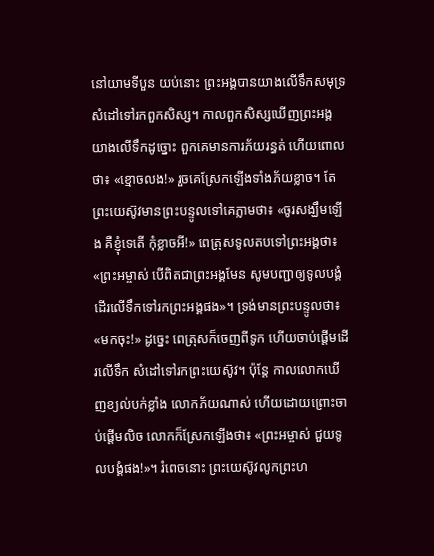នៅយាមទីបួន យប់នោះ ព្រះអង្គបានយាងលើទឹកសមុទ្រ សំដៅទៅរកពួកសិស្ស។ កាលពួកសិស្សឃើញព្រះអង្គយាងលើទឹកដូច្នោះ ពួកគេមានការភ័យរន្ធត់ ហើយពោលថា៖ «ខ្មោចលង!» រួចគេស្រែកឡើងទាំងភ័យខ្លាច។ តែព្រះយេស៊ូវមានព្រះបន្ទូលទៅគេភ្លាមថា៖ «ចូរសង្ឃឹមឡើង គឺខ្ញុំទេតើ កុំខ្លាចអី!» ពេត្រុសទូលតបទៅព្រះអង្គថា៖ «ព្រះអម្ចាស់ បើពិតជាព្រះអង្គមែន សូមបញ្ជាឲ្យទូលបង្គំដើរលើទឹកទៅរកព្រះអង្គផង»។ ទ្រង់មានព្រះបន្ទូលថា៖ «មកចុះ!» ដូច្នេះ ពេត្រុសក៏ចេញពីទូក ហើយចាប់ផ្ដើមដើរលើទឹក សំដៅទៅរកព្រះយេស៊ូវ។ ប៉ុន្តែ កាលលោកឃើញខ្យល់បក់ខ្លាំង លោកភ័យណាស់ ហើយដោយព្រោះចាប់ផ្ដើមលិច លោកក៏ស្រែកឡើងថា៖ «ព្រះអម្ចាស់ ជួយទូលបង្គំផង!»។ រំពេចនោះ ព្រះយេស៊ូវលូកព្រះហ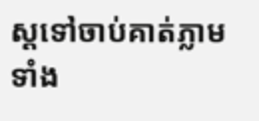ស្តទៅចាប់គាត់ភ្លាម ទាំង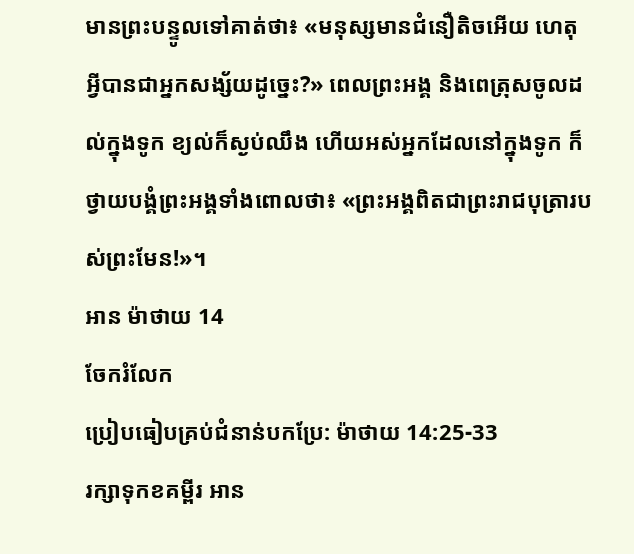មានព្រះបន្ទូលទៅគាត់ថា៖ «មនុស្សមានជំនឿតិចអើយ ហេតុអ្វីបានជាអ្នកសង្ស័យដូច្នេះ?» ពេលព្រះអង្គ និងពេត្រុសចូលដល់ក្នុងទូក ខ្យល់ក៏ស្ងប់ឈឹង ហើយអស់អ្នកដែលនៅក្នុងទូក ក៏ថ្វាយបង្គំព្រះអង្គទាំងពោលថា៖ «ព្រះអង្គពិតជាព្រះរាជបុត្រារបស់ព្រះមែន!»។
អាន ម៉ាថាយ 14
ចែករំលែក
ប្រៀបធៀបគ្រប់ជំនាន់បកប្រែ: ម៉ាថាយ 14:25-33
រក្សាទុកខគម្ពីរ អាន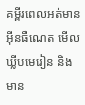គម្ពីរពេលអត់មានអ៊ីនធឺណេត មើលឃ្លីបមេរៀន និងមាន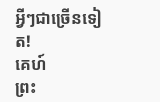អ្វីៗជាច្រើនទៀត!
គេហ៍
ព្រះ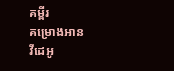គម្ពីរ
គម្រោងអាន
វីដេអូ